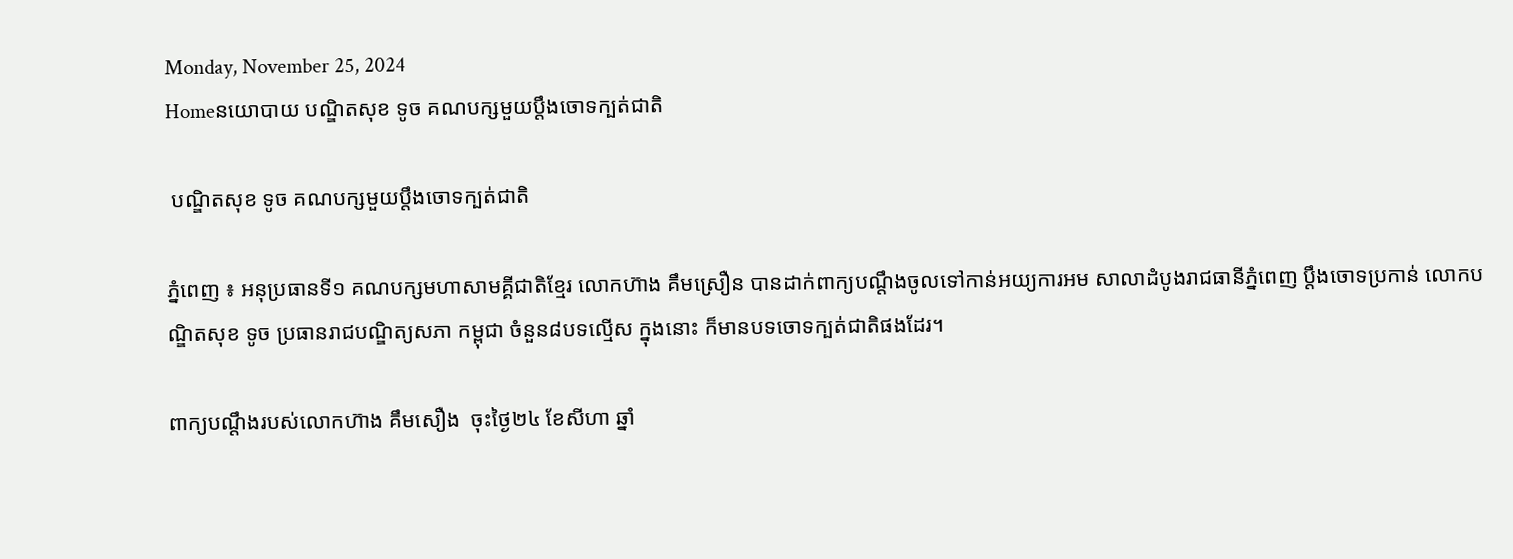Monday, November 25, 2024
Homeនយោបាយ បណ្ឌិតសុខ ទូច គណបក្សមួយប្តឹងចោទក្បត់ជាតិ

 បណ្ឌិតសុខ ទូច គណបក្សមួយប្តឹងចោទក្បត់ជាតិ

ភ្នំពេញ ៖ អនុប្រធានទី១ គណបក្សមហាសាមគ្គីជាតិខ្មែរ លោកហ៊ាង គឹមស្រឿន បានដាក់ពាក្យបណ្តឹងចូលទៅកាន់អយ្យការអម សាលាដំបូងរាជធានីភ្នំពេញ ប្តឹងចោទប្រកាន់ លោកបណ្ឌិតសុខ ទូច ប្រធានរាជបណ្ឌិត្យសភា កម្ពុជា ចំនួន៨បទល្មើស ក្នុងនោះ ក៏មានបទចោទក្បត់ជាតិផងដែរ។

ពាក្យបណ្តឹងរបស់លោកហ៊ាង គឹមសឿង  ចុះថ្ងៃ២៤ ខែសីហា ឆ្នាំ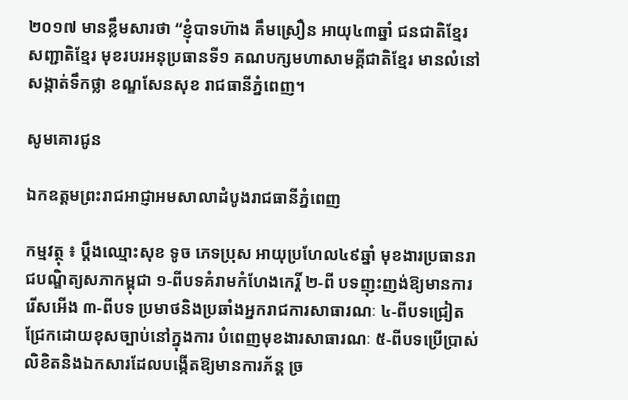២០១៧ មានខ្លឹមសារថា “ខ្ញុំបាទហ៊ាង គឹមស្រឿន អាយុ៤៣ឆ្នាំ ជនជាតិខ្មែរ សញ្ជាតិខ្មែរ មុខរបរអនុប្រធានទី១ គណបក្សមហាសាមគ្គីជាតិខ្មែរ មានលំនៅសង្កាត់ទឹកថ្លា ខណ្ឌសែនសុខ រាជធានីភ្នំពេញ។

សូមគោរជូន

ឯកឧត្តមព្រះរាជអាជ្ញាអមសាលាដំបូងរាជធានីភ្នំពេញ

កម្មវត្ថុ ៖ ប្តឹងឈ្មោះសុខ ទូច ភេទប្រុស អាយុប្រហែល៤៩ឆ្នាំ មុខងារប្រធានរាជបណ្ឌិត្យសភាកម្ពុជា ១-ពីបទគំរាមកំហែងកេរ្តិ៍ ២-ពី បទញុះញង់ឱ្យមានការរើសអើង ៣-ពីបទ ប្រមាថនិងប្រឆាំងអ្នករាជការសាធារណៈ ៤-ពីបទជ្រៀតជ្រែកដោយខុសច្បាប់នៅក្នុងការ បំពេញមុខងារសាធារណៈ ៥-ពីបទប្រើប្រាស់ លិខិតនិងឯកសារដែលបង្កើតឱ្យមានការភ័ន្ត ច្រ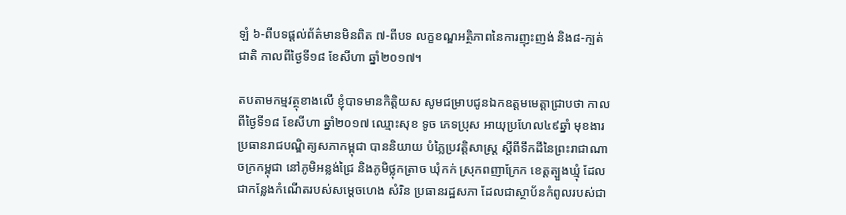ឡំ ៦-ពីបទផ្តល់ព័ត៌មានមិនពិត ៧-ពីបទ លក្ខខណ្ឌអត្ថិភាពនៃការញុះញង់ និង៨-ក្បត់ ជាតិ កាលពីថ្ងៃទី១៨ ខែសីហា ឆ្នាំ២០១៧។

តបតាមកម្មវត្ថុខាងលើ ខ្ញុំបាទមានកិត្តិយស សូមជម្រាបជូនឯកឧត្តមមេត្តាជ្រាបថា កាលពីថ្ងៃទី១៨ ខែសីហា ឆ្នាំ២០១៧ ឈ្មោះសុខ ទូច ភេទប្រុស អាយុប្រហែល៤៩ឆ្នាំ មុខងារ ប្រធានរាជបណ្ឌិត្យសភាកម្ពុជា បាននិយាយ បំភ្លៃប្រវត្តិសាស្ត្រ ស្តីពីទឹកដីនៃព្រះរាជាណាចក្រកម្ពុជា នៅភូមិអន្លង់ជ្រៃ និងភូមិថ្លុកត្រាច ឃុំកក់ ស្រុកពញាក្រែក ខេត្តត្បួងឃ្មុំ ដែលជាកន្លែងកំណើតរបស់សម្តេចហេង សំរិន ប្រធានរដ្ឋសភា ដែលជាស្ថាប័នកំពូលរបស់ជា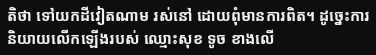តិថា ទៅយកដីវៀតណាម រស់នៅ ដោយពុំមានការពិត។ ដូច្នេះការនិយាយលើកឡើងរបស់ ឈ្មោះសុខ ទូច ខាងលើ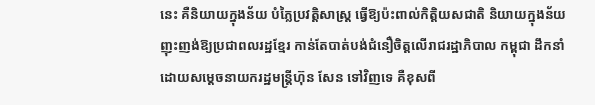នេះ គឺនិយាយក្នុងន័យ បំភ្លៃប្រវត្តិសាស្ត្រ ធ្វើឱ្យប៉ះពាល់កិត្តិយសជាតិ និយាយក្នុងន័យញុះញង់ឱ្យប្រជាពលរដ្ឋខ្មែរ កាន់តែបាត់បង់ជំនឿចិត្តលើរាជរដ្ឋាភិបាល កម្ពុជា ដឹកនាំដោយសម្តេចនាយករដ្ឋមន្ត្រីហ៊ុន សែន ទៅវិញទេ គឺខុសពី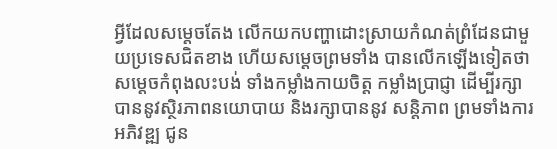អ្វីដែលសម្តេចតែង លើកយកបញ្ហាដោះស្រាយកំណត់ព្រំដែនជាមួយប្រទេសជិតខាង ហើយសម្តេចព្រមទាំង បានលើកឡើងទៀតថា សម្តេចកំពុងលះបង់ ទាំងកម្លាំងកាយចិត្ត កម្លាំងប្រាជ្ញា ដើម្បីរក្សា បាននូវស្ថិរភាពនយោបាយ និងរក្សាបាននូវ សន្តិភាព ព្រមទាំងការអភិវឌ្ឍ ជូន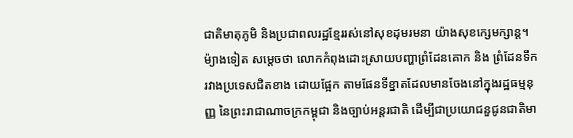ជាតិមាតុភូមិ និងប្រជាពលរដ្ឋខ្មែររស់នៅសុខដុមរមនា យ៉ាងសុខក្សេមក្សាន្ត។ ម៉្យាងទៀត សម្តេចថា លោកកំពុងដោះស្រាយបញ្ហាព្រំដែនគោក និង ព្រំដែនទឹក រវាងប្រទេសជិតខាង ដោយផ្អែក តាមផែនទីខ្នាតដែលមានចែងនៅក្នុងរដ្ឋធម្មនុញ្ញ នៃព្រះរាជាណាចក្រកម្ពុជា និងច្បាប់អន្តរជាតិ ដើម្បីជាប្រយោជនួជូនជាតិមា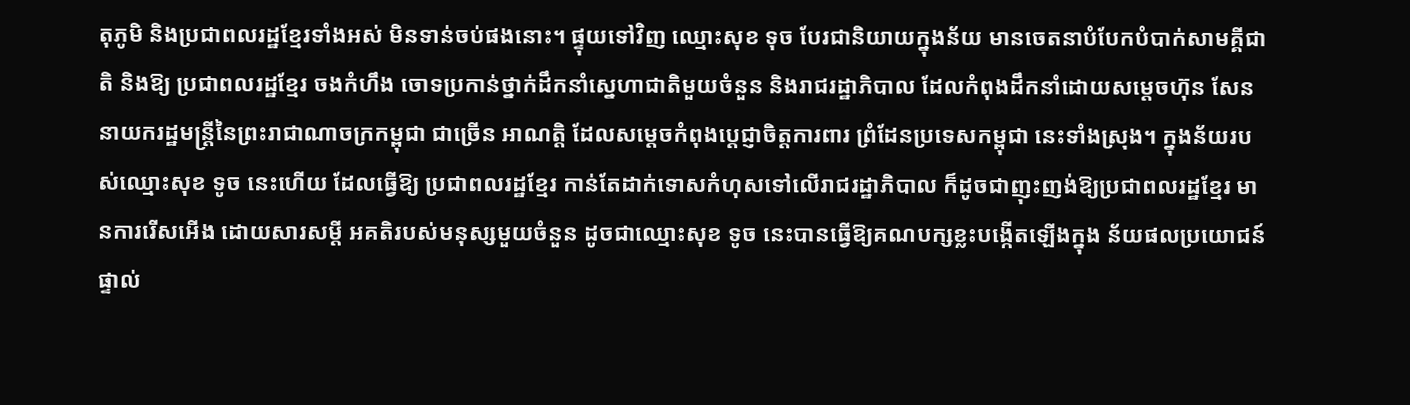តុភូមិ និងប្រជាពលរដ្ឋខ្មែរទាំងអស់ មិនទាន់ចប់ផងនោះ។ ផ្ទុយទៅវិញ ឈ្មោះសុខ ទុច បែរជានិយាយក្នុងន័យ មានចេតនាបំបែកបំបាក់សាមគ្គីជាតិ និងឱ្យ ប្រជាពលរដ្ឋខ្មែរ ចងកំហឹង ចោទប្រកាន់ថ្នាក់ដឹកនាំស្នេហាជាតិមួយចំនួន និងរាជរដ្ឋាភិបាល ដែលកំពុងដឹកនាំដោយសម្តេចហ៊ុន សែន នាយករដ្ឋមន្ត្រីនៃព្រះរាជាណាចក្រកម្ពុជា ជាច្រើន អាណត្តិ ដែលសម្តេចកំពុងប្តេជ្ញាចិត្តការពារ ព្រំដែនប្រទេសកម្ពុជា នេះទាំងស្រុង។ ក្នុងន័យរបស់ឈ្មោះសុខ ទូច នេះហើយ ដែលធ្វើឱ្យ ប្រជាពលរដ្ឋខ្មែរ កាន់តែដាក់ទោសកំហុសទៅលើរាជរដ្ឋាភិបាល ក៏ដូចជាញុះញង់ឱ្យប្រជាពលរដ្ឋខ្មែរ មានការរើសអើង ដោយសារសម្តី អគតិរបស់មនុស្សមួយចំនួន ដូចជាឈ្មោះសុខ ទូច នេះបានធ្វើឱ្យគណបក្សខ្លះបង្កើតឡើងក្នុង ន័យផលប្រយោជន៍ផ្ទាល់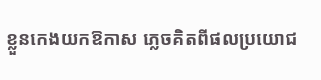ខ្លួនកេងយកឱកាស ភ្លេចគិតពីផលប្រយោជ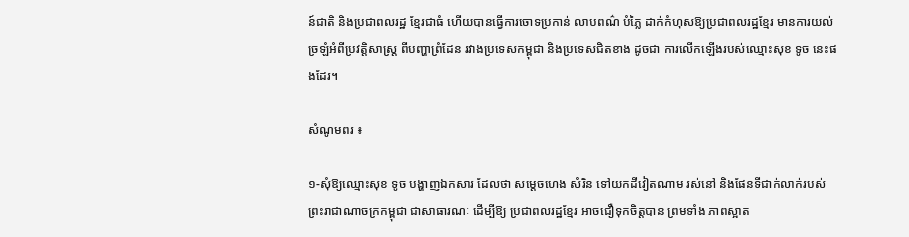ន៍ជាតិ និងប្រជាពលរដ្ឋ ខ្មែរជាធំ ហើយបានធ្វើការចោទប្រកាន់ លាបពណ៌ បំភ្លៃ ដាក់កំហុសឱ្យប្រជាពលរដ្ឋខ្មែរ មានការយល់ច្រឡំអំពីប្រវត្តិសាស្ត្រ ពីបញ្ហាព្រំដែន រវាងប្រទេសកម្ពុជា និងប្រទេសជិតខាង ដូចជា ការលើកឡើងរបស់ឈ្មោះសុខ ទូច នេះផងដែរ។

សំណូមពរ ៖

១-សុំឱ្យឈ្មោះសុខ ទូច បង្ហាញឯកសារ ដែលថា សម្តេចហេង សំរិន ទៅយកដីវៀតណាម រស់នៅ និងផែនទីជាក់លាក់របស់ព្រះរាជាណាចក្រកម្ពុជា ជាសាធារណៈ ដើម្បីឱ្យ ប្រជាពលរដ្ឋខ្មែរ អាចជឿទុកចិត្តបាន ព្រមទាំង ភាពស្អាត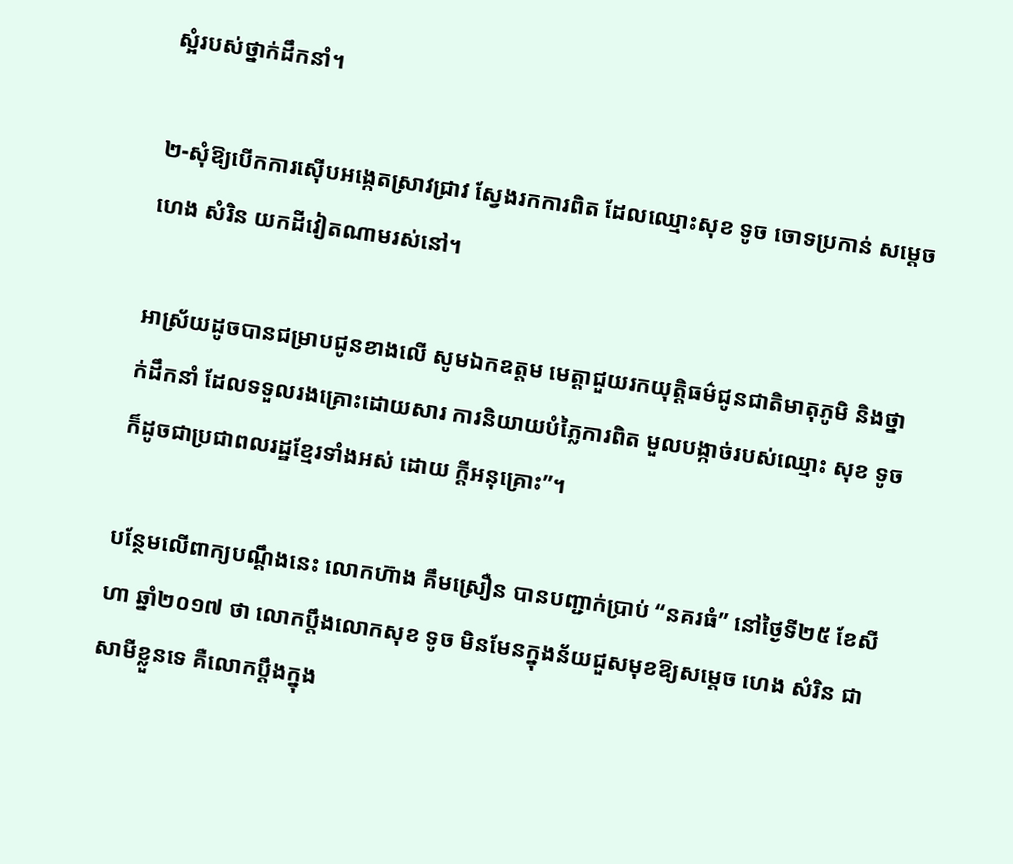ស្អំរបស់ថ្នាក់ដឹកនាំ។

២-សុំឱ្យបើកការស៊ើបអង្កេតស្រាវជ្រាវ ស្វែងរកការពិត ដែលឈ្មោះសុខ ទូច ចោទប្រកាន់ សម្តេចហេង សំរិន យកដីវៀតណាមរស់នៅ។

អាស្រ័យដូចបានជម្រាបជូនខាងលើ សូមឯកឧត្តម មេត្តាជួយរកយុត្តិធម៌ជូនជាតិមាតុភូមិ និងថ្នាក់ដឹកនាំ ដែលទទួលរងគ្រោះដោយសារ ការនិយាយបំភ្លៃការពិត មួលបង្កាច់របស់ឈ្មោះ សុខ ទូច ក៏ដូចជាប្រជាពលរដ្ឋខ្មែរទាំងអស់ ដោយ ក្តីអនុគ្រោះ”។

បន្ថែមលើពាក្យបណ្តឹងនេះ លោកហ៊ាង គឹមស្រឿន បានបញ្ជាក់ប្រាប់ “នគរធំ” នៅថ្ងៃទី២៥ ខែសីហា ឆ្នាំ២០១៧ ថា លោកប្តឹងលោកសុខ ទូច មិនមែនក្នុងន័យជួសមុខឱ្យសម្តេច ហេង សំរិន ជាសាមីខ្លួនទេ គឺលោកប្តឹងក្នុង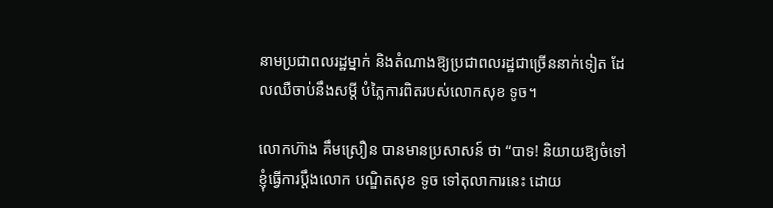នាមប្រជាពលរដ្ឋម្នាក់ និងតំណាងឱ្យប្រជាពលរដ្ឋជាច្រើននាក់ទៀត ដែលឈឺចាប់នឹងសម្តី បំភ្លៃការពិតរបស់លោកសុខ ទូច។

លោកហ៊ាង គឹមស្រឿន បានមានប្រសាសន៍ ថា “បាទ! និយាយឱ្យចំទៅ ខ្ញុំធ្វើការប្តឹងលោក បណ្ឌិតសុខ ទូច ទៅតុលាការនេះ ដោយ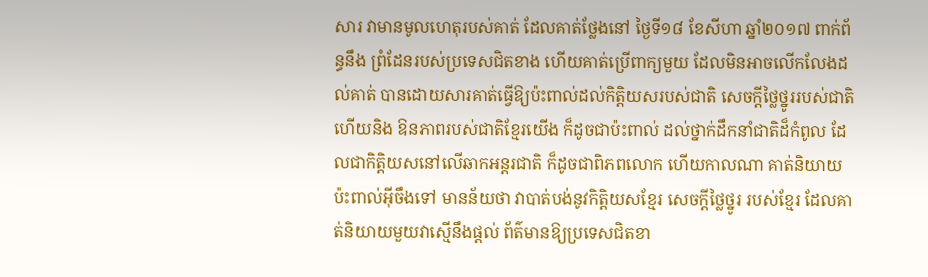សារ វាមានមូលហេតុរបស់គាត់ ដែលគាត់ថ្លែងនៅ ថ្ងៃទី១៨ ខែសីហា ឆ្នាំ២០១៧ ពាក់ព័ន្ធនឹង ព្រំដែនរបស់ប្រទេសជិតខាង ហើយគាត់ប្រើពាក្យមួយ ដែលមិនអាចលើកលែងដល់គាត់ បានដោយសារគាត់ធ្វើឱ្យប៉ះពាល់ដល់កិត្តិយសរបស់ជាតិ សេចក្តីថ្លៃថ្នូររបស់ជាតិ ហើយនិង ឱនភាពរបស់ជាតិខ្មែរយើង ក៏ដូចជាប៉ះពាល់ ដល់ថ្នាក់ដឹកនាំជាតិដ៏កំពូល ដែលជាកិត្តិយសនៅលើឆាកអន្តរជាតិ ក៏ដូចជាពិភពលោក ហើយកាលណា គាត់និយាយប៉ះពាល់អ៊ីចឹងទៅ មានន័យថា វាបាត់បង់នូវកិត្តិយសខ្មែរ សេចក្តីថ្លៃថ្នូរ របស់ខ្មែរ ដែលគាត់និយាយមួយវាស្មើនឹងផ្តល់ ព័ត៌មានឱ្យប្រទេសជិតខា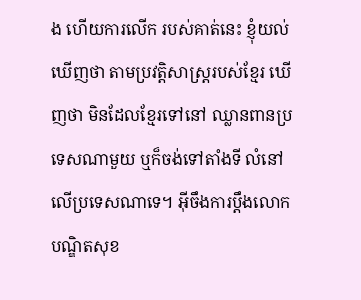ង ហើយការលើក របស់គាត់នេះ ខ្ញុំយល់ឃើញថា តាមប្រវត្តិសាស្ត្ររបស់ខ្មែរ ឃើញថា មិនដែលខ្មែរទៅនៅ ឈ្លានពានប្រទេសណាមួយ ឬក៏ចង់ទៅតាំងទី លំនៅលើប្រទេសណាទេ។ អ៊ីចឹងការប្តឹងលោក បណ្ឌិតសុខ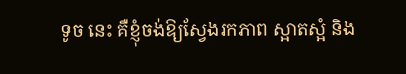ទូច នេះ គឺខ្ញុំចង់ឱ្យស្វែងរកភាព ស្អាតស្អំ និង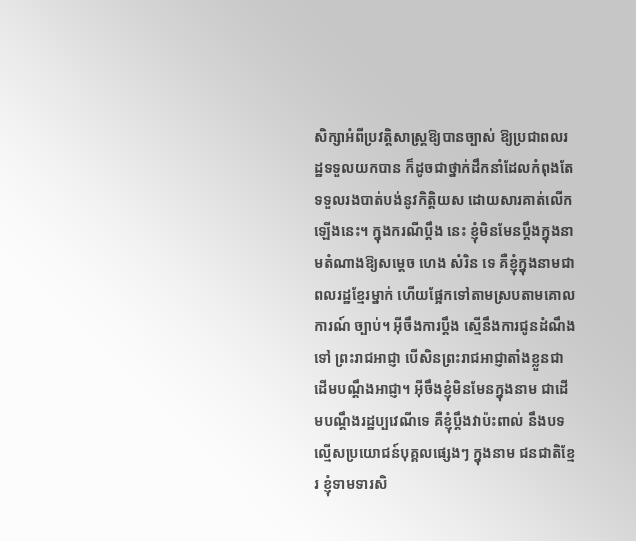សិក្សាអំពីប្រវត្តិសាស្ត្រឱ្យបានច្បាស់ ឱ្យប្រជាពលរដ្ឋទទួលយកបាន ក៏ដូចជាថ្នាក់ដឹកនាំដែលកំពុងតែទទួលរងបាត់បង់នូវកិត្តិយស ដោយសារគាត់លើកឡើងនេះ។ ក្នុងករណីប្តឹង នេះ ខ្ញុំមិនមែនប្តឹងក្នុងនាមតំណាងឱ្យសម្តេច ហេង សំរិន ទេ គឺខ្ញុំក្នុងនាមជាពលរដ្ឋខ្មែរម្នាក់ ហើយផ្អែកទៅតាមស្របតាមគោលការណ៍ ច្បាប់។ អ៊ីចឹងការប្តឹង ស្មើនឹងការជូនដំណឹងទៅ ព្រះរាជអាជ្ញា បើសិនព្រះរាជអាជ្ញាតាំងខ្លួនជា ដើមបណ្តឹងអាជ្ញា។ អ៊ីចឹងខ្ញុំមិនមែនក្នុងនាម ជាដើមបណ្តឹងរដ្ឋប្បវេណីទេ គឺខ្ញុំប្តឹងវាប៉ះពាល់ នឹងបទល្មើសប្រយោជន៍បុគ្គលផ្សេងៗ ក្នុងនាម ជនជាតិខ្មែរ ខ្ញុំទាមទារសិ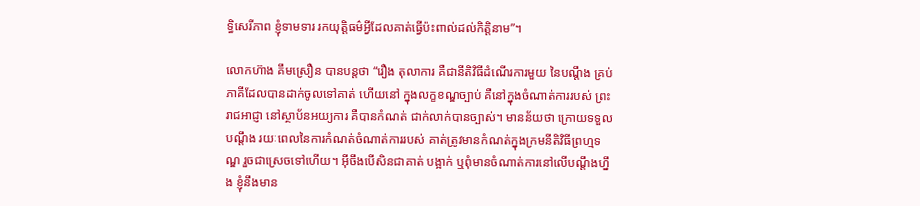ទ្ធិសេរីភាព ខ្ញុំទាមទារ រកយុត្តិធម៌អ្វីដែលគាត់ធ្វើប៉ះពាល់ដល់កិត្តិនាម”។

លោកហ៊ាង គឹមស្រឿន បានបន្តថា “រឿង តុលាការ គឺជានីតិវិធីដំណើរការមួយ នៃបណ្តឹង គ្រប់ភាគីដែលបានដាក់ចូលទៅគាត់ ហើយនៅ ក្នុងលក្ខខណ្ឌច្បាប់ គឺនៅក្នុងចំណាត់ការរបស់ ព្រះរាជអាជ្ញា នៅស្ថាប័នអយ្យការ គឺបានកំណត់ ជាក់លាក់បានច្បាស់។ មានន័យថា ក្រោយទទួល បណ្តឹង រយៈពេលនៃការកំណត់ចំណាត់ការរបស់ គាត់ត្រូវមានកំណត់ក្នុងក្រមនីតិវិធីព្រហ្មទណ្ឌ រួចជាស្រេចទៅហើយ។ អ៊ីចឹងបើសិនជាគាត់ បង្អាក់ ឬពុំមានចំណាត់ការនៅលើបណ្តឹងហ្នឹង ខ្ញុំនឹងមាន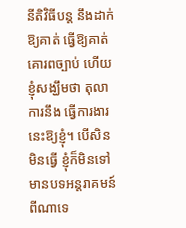នីតិវិធីបន្ត នឹងដាក់ឱ្យគាត់ ធ្វើឱ្យគាត់ គោរពច្បាប់ ហើយខ្ញុំសង្ឃឹមថា តុលាការនឹង ធ្វើការងារនេះឱ្យខ្ញុំ។ បើសិនមិនធ្វើ ខ្ញុំក៏មិនទៅ មានបទអន្តរាគមន៍ពីណាទេ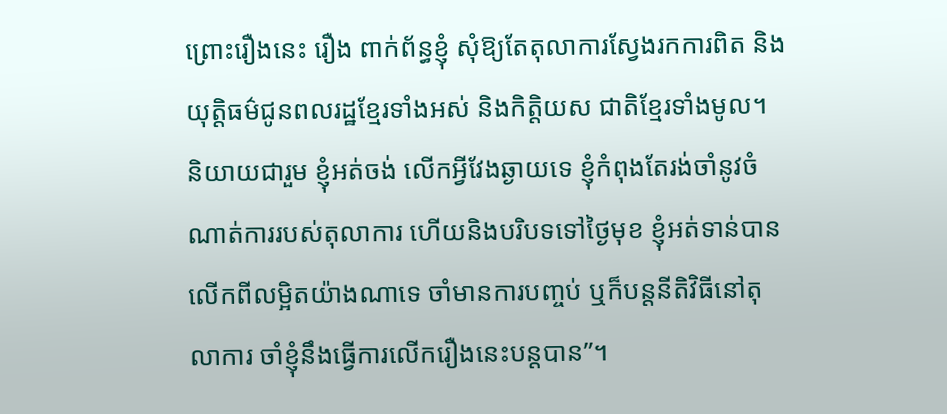ព្រោះរឿងនេះ រឿង ពាក់ព័ន្ធខ្ញុំ សុំឱ្យតែតុលាការស្វែងរកការពិត និង យុត្តិធម៌ជូនពលរដ្ឋខ្មែរទាំងអស់ និងកិត្តិយស ជាតិខ្មែរទាំងមូល។ និយាយជារួម ខ្ញុំអត់ចង់ លើកអ្វីវែងឆ្ងាយទេ ខ្ញុំកំពុងតែរង់ចាំនូវចំណាត់ការរបស់តុលាការ ហើយនិងបរិបទទៅថ្ងៃមុខ ខ្ញុំអត់ទាន់បានលើកពីលម្អិតយ៉ាងណាទេ ចាំមានការបញ្ចប់ ឬក៏បន្តនីតិវិធីនៅតុលាការ ចាំខ្ញុំនឹងធ្វើការលើករឿងនេះបន្តបាន”។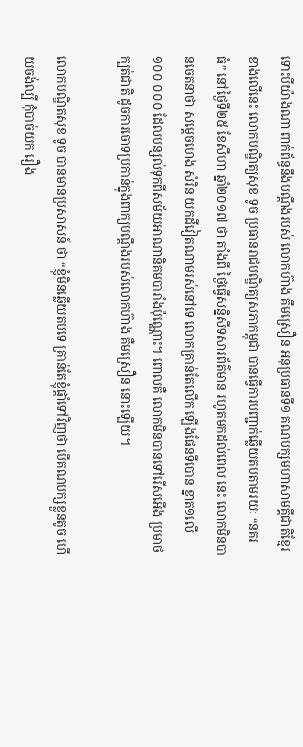ទោះបីយ៉ាងណា ពាក់ព័ន្ធនឹងបណ្តឹងរបស់ លោកហ៊ាង គឹមស្រឿន អនុប្រធានទី១ គណបក្សមហាសាមគ្គីជាតិខ្មែរខាងលើនេះ លោកបណ្ឌិត្យសុខ ទូច ប្រធានរាជបណ្ឌិត្យសភាកម្ពុជា បានធ្វើការបញ្ជាក់ឆ្លើយតបតាមរយៈ “នគរធំ” នៅថ្ងៃទី២៥ ខែសីហា ឆ្នាំ២០១៧ ថា តាំងពី ថ្ងៃធ្វើសន្និសីទសារព័ត៌មាន រហូតមកដល់ពេល នេះ លោកមិនបានចេតនាថា សម្តេចហេង សំរិន យកដីវៀតណាមរស់នៅទេ លោកគ្រាន់តែលើក ឡើងផែនទីបោន ខ្នាត១លើ ១០០ ០០០ ដែលបន្សល់ទុកពីសម័យអាណានិគមបារាំងប៉ុណ្ណោះ។ ពោលគឺ លោកមិនបានទៅរើសអើង ប្រមាថ ក្បត់ជាតិ ដូចការចោទប្រកាន់ក្នុងពាក្យបណ្តឹងរបស់លោកហ៊ាង គឺមស្រឿន នោះឡើយ។

លោកបណ្ឌិតសុខ ទូច បានមានប្រសាសន៍ ថា “ខ្ញុំមិនឆ្លើយតបទេ គ្រាន់តែខ្ញុំផ្តាំទៅវិញថា បើគណបក្សខ្លួនតូច ហើយចង់ល្បី កុំបាច់យក រឿង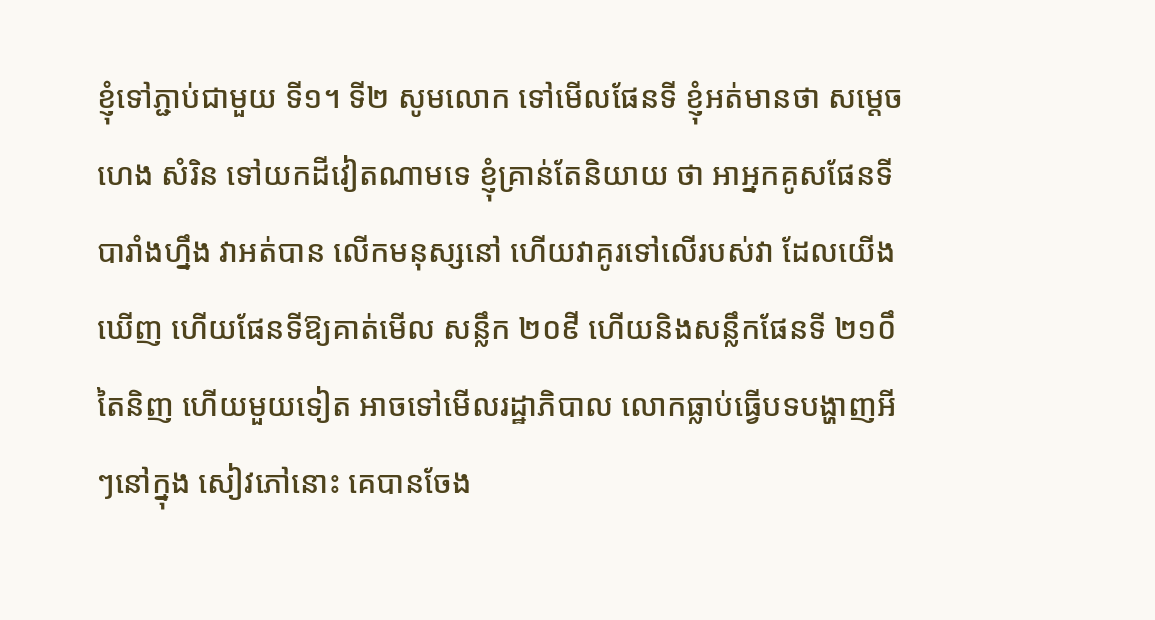ខ្ញុំទៅភ្ជាប់ជាមួយ ទី១។ ទី២ សូមលោក ទៅមើលផែនទី ខ្ញុំអត់មានថា សម្តេចហេង សំរិន ទៅយកដីវៀតណាមទេ ខ្ញុំគ្រាន់តែនិយាយ ថា អាអ្នកគូសផែនទីបារាំងហ្នឹង វាអត់បាន លើកមនុស្សនៅ ហើយវាគូរទៅលើរបស់វា ដែលយើងឃើញ ហើយផែនទីឱ្យគាត់មើល សន្លឹក ២០៩ី ហើយនិងសន្លឹកផែនទី ២១០ឹ តៃនិញ ហើយមួយទៀត អាចទៅមើលរដ្ឋាភិបាល លោកធ្លាប់ធ្វើបទបង្ហាញអីៗនៅក្នុង សៀវភៅនោះ គេបានចែង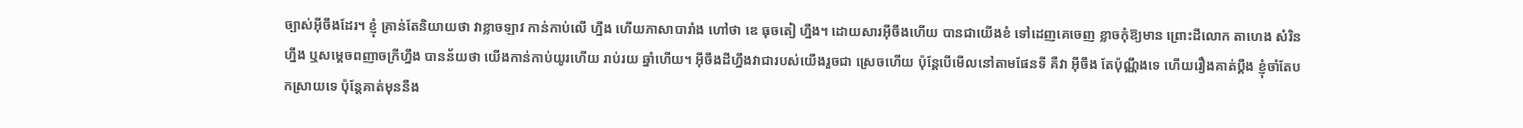ច្បាស់អ៊ីចឹងដែរ។ ខ្ញុំ គ្រាន់តែនិយាយថា វាខ្លាចឡាវ កាន់កាប់លើ ហ្នឹង ហើយភាសាបារាំង ហៅថា ឌេ ធុចតៀ ហ្នឹង។ ដោយសារអ៊ីចឹងហើយ បានជាយើងខំ ទៅដេញគេចេញ ខ្លាចកុំឱ្យមាន ព្រោះដីលោក តាហេង សំរិន ហ្នឹង ឬសម្តេចពញាចក្រីហ្នឹង បានន័យថា យើងកាន់កាប់យូរហើយ រាប់រយ ឆ្នាំហើយ។ អ៊ីចឹងដីហ្នឹងវាជារបស់យើងរួចជា ស្រេចហើយ ប៉ុន្តែបើមើលនៅតាមផែនទី គឺវា អ៊ីចឹង តែប៉ុណ្ណឹងទេ ហើយរឿងគាត់ប្តឹង ខ្ញុំចាំតែបកស្រាយទេ ប៉ុន្តែគាត់មុននឹង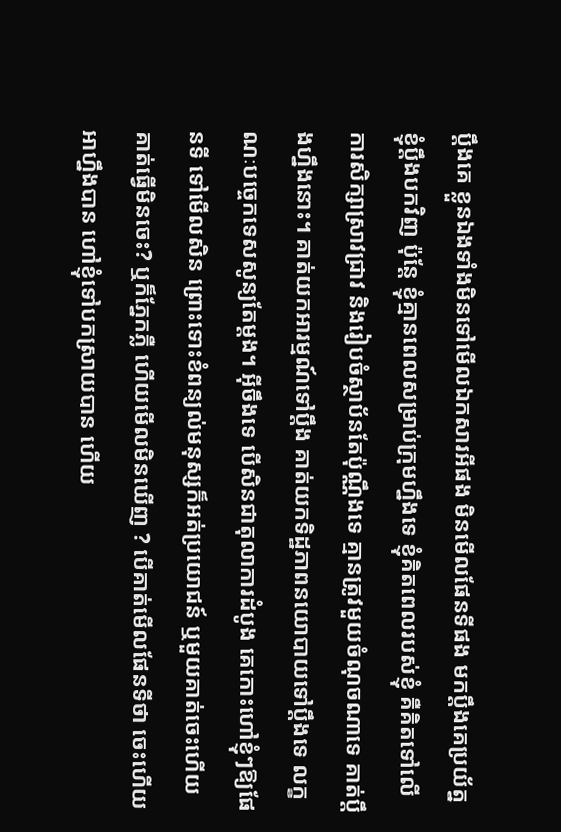ប្តឹងគេ ខ្លួនឯងទាំងមិនទៅមើលឯកសារអីផង មិនមើលផែនទីផង មកប្តឹងគេប្រយ័ត្នខ្ញុំប្តឹងបកវិញ ប៉ុន្តែ ខ្ញុំគ្មានពេលសម្រាប់ក្រុមហ្នឹងទេ ខ្ញុំគិតពេលរបស់ខ្ញុំ គឺគិតទៅលើការសិក្សាស្រាវជ្រាវ និងរៀបចំស្ថាប័នតែប៉ុណ្ណឹងទេ គ្មានត្រូវមួយចំណុចណាទេ គាត់ប្តឹងហ្នឹងនោះ។ គាត់យកអារម្មណ៍ទៅប្តឹង គាត់យកទិដ្ឋភាពនយោបាយទៅប្តឹងទេ លក្ខណៈបច្ចេកទេសសូន្យតែម្តង។ អ៊ីចឹងទេ បើសិនជាតុលាការដំបូង គេកោះហៅខ្ញុំៗឱ្យផែនទី ទៅមើលសិន ព្រោះទោះខំពន្យល់មនុស្សក៏អត់ប្រយោជន៍ ឬមួយគាត់ចេះហើយ គាត់ធ្វើមិនចេះ? ឬក៏ភ្នែកភ្លឺ ហើយមើលមិនឃើញ ? បើគាត់មើលផែនទីថា ចេះហើយអាហ្នឹងបាន ហៅខ្ញុំទៅបកស្រាយបាន ហើយ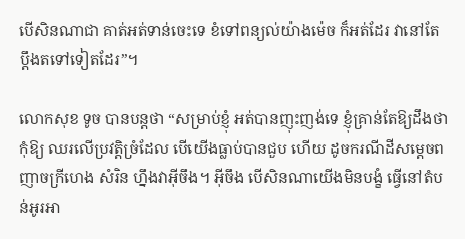បើសិនណាជា គាត់អត់ទាន់ចេះទេ ខំទៅពន្យល់យ៉ាងម៉េច ក៏អត់ដែរ វានៅតែប្តឹងតទៅទៀតដែរ”។

លោកសុខ ទូច បានបន្តថា “សម្រាប់ខ្ញុំ អត់បានញុះញង់ទេ ខ្ញុំគ្រាន់តែឱ្យដឹងថា កុំឱ្យ ឈរលើប្រវត្តិច្រំដែល បើយើងធ្លាប់បានជួប ហើយ ដូចករណីដីសម្តេចពញាចក្រីហេង សំរិន ហ្នឹងវាអ៊ីចឹង។ អ៊ីចឹង បើសិនណាយើងមិនបង្ខំ ធ្វើនៅតំបន់អូរអា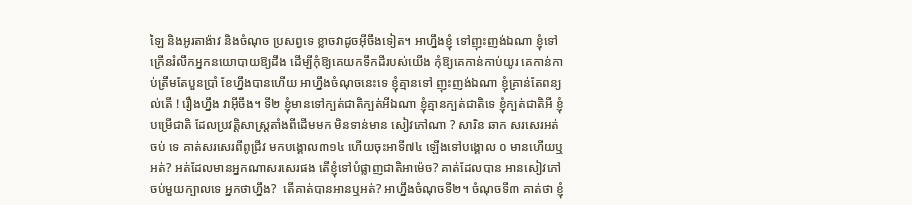ឡៃ និងអូរតាង៉ាវ និងចំណុច ប្រសព្វទេ ខ្លាចវាដូចអ៊ីចឹងទៀត។ អាហ្នឹងខ្ញុំ ទៅញុះញង់ឯណា ខ្ញុំទៅក្រើនរំលឹកអ្នកនយោបាយឱ្យដឹង ដើម្បីកុំឱ្យគេយកទឹកដីរបស់យើង កុំឱ្យគេកាន់កាប់យូរ គេកាន់កាប់ត្រឹមតែបួនប្រាំ ខែហ្នឹងបានហើយ អាហ្នឹងចំណុចនេះទេ ខ្ញុំគ្មានទៅ ញុះញង់ឯណា ខ្ញុំគ្រាន់តែពន្យល់តើ ! រឿងហ្នឹង វាអ៊ីចឹង។ ទី២ ខ្ញុំមានទៅក្បត់ជាតិក្បត់អីឯណា ខ្ញុំគ្មានក្បត់ជាតិទេ ខ្ញុំក្បត់ជាតិអី ខ្ញុំបម្រើជាតិ ដែលប្រវត្តិសាស្ត្រតាំងពីដើមមក មិនទាន់មាន សៀវភៅណា ? សារិន ឆាក សរសេរអត់ចប់ ទេ គាត់សរសេរពីពូជ្រីវ មកបង្គោល៣១៤ ហើយចុះអាទី៧៤ ឡើងទៅបង្គោល ០ មានហើយឬអត់? អត់ដែលមានអ្នកណាសរសេរផង តើខ្ញុំទៅបំផ្លាញជាតិអាម៉េច? គាត់ដែលបាន អានសៀវភៅចប់មួយក្បាលទេ អ្នកថាហ្នឹង?  តើគាត់បានអានឬអត់? អាហ្នឹងចំណុចទី២។ ចំណុចទី៣ គាត់ថា ខ្ញុំ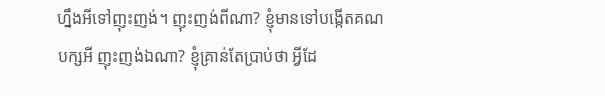ហ្នឹងអីទៅញុះញង់។ ញុះញង់ពីណា? ខ្ញុំមានទៅបង្កើតគណបក្សអី ញុះញង់ឯណា? ខ្ញុំគ្រាន់តែប្រាប់ថា អ្វីដែ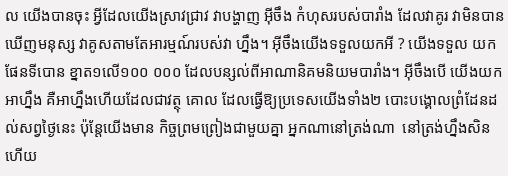ល យើងបានចុះ អ្វីដែលយើងស្រាវជ្រាវ វាបង្ហាញ អ៊ីចឹង កំហុសរបស់បារាំង ដែលវាគូរ វាមិនបាន ឃើញមនុស្ស វាគូសតាមតែអារម្មណ៍របស់វា ហ្នឹង។ អ៊ីចឹងយើងទទួលយកអី ? យើងទទួល យកផែនទីបោន ខ្នាត១លើ១០០ ០០០ ដែលបន្សល់ពីអាណានិគមនិយមបារាំង។ អ៊ីចឹងបើ យើងយកអាហ្នឹង គឺអាហ្នឹងហើយដែលជាវត្ថុ គោល ដែលធ្វើឱ្យប្រទេសយើងទាំង២ បោះបង្គោលព្រំដែនដល់សព្វថ្ងៃនេះ ប៉ុន្តែយើងមាន កិច្ចព្រមព្រៀងជាមួយគ្នា អ្នកណានៅត្រង់ណា  នៅត្រង់ហ្នឹងសិន ហើយ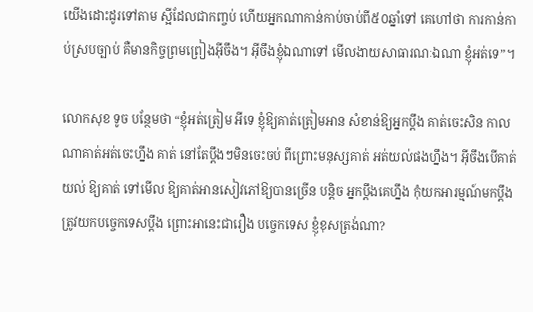យើងដោះដូរទៅតាម ស្អីដែលជាកញ្ចប់ ហើយអ្នកណាកាន់កាប់ចាប់ពី៥០ឆ្នាំទៅ គេហៅថា ការកាន់កាប់ស្របច្បាប់ គឺមានកិច្ចព្រមព្រៀងអ៊ីចឹង។ អ៊ីចឹងខ្ញុំឯណាទៅ មើលងាយសាធារណៈឯណា ខ្ញុំអត់ទេ”។

លោកសុខ ទូច បន្ថែមថា “ខ្ញុំអត់ត្រៀម អីទេ ខ្ញុំឱ្យគាត់ត្រៀមអាន សំខាន់ឱ្យអ្នកប្តឹង គាត់ចេះសិន កាលណាគាត់អត់ចេះហ្នឹង គាត់ នៅតែប្តឹងៗមិនចេះចប់ ពីព្រោះមនុស្សគាត់ អត់យល់ផងហ្នឹង។ អ៊ីចឹងបើគាត់យល់ ឱ្យគាត់ ទៅមើល ឱ្យគាត់អានសៀវភៅឱ្យបានច្រើន បន្តិច អ្នកប្តឹងគេហ្នឹង កុំយកអារម្មណ៍មកប្តឹង ត្រូវយកបច្ចេកទេសប្តឹង ព្រោះអានេះជារឿង បច្ចេកទេស ខ្ញុំខុសត្រង់ណា?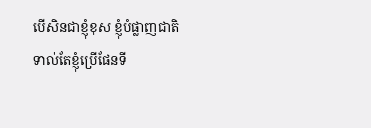បើសិនជាខ្ញុំខុស ខ្ញុំបំផ្លាញជាតិ ទាល់តែខ្ញុំប្រើផែនទី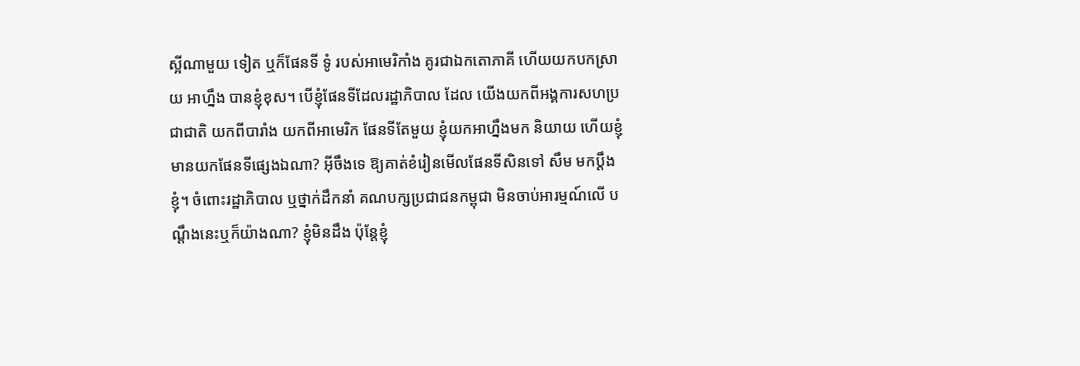ស្អីណាមួយ ទៀត ឬក៏ផែនទី ទូំ របស់អាមេរិកាំង គូរជាឯកតោភាគី ហើយយកបកស្រាយ អាហ្នឹង បានខ្ញុំខុស។ បើខ្ញុំផែនទីដែលរដ្ឋាភិបាល ដែល យើងយកពីអង្គការសហប្រជាជាតិ យកពីបារាំង យកពីអាមេរិក ផែនទីតែមួយ ខ្ញុំយកអាហ្នឹងមក និយាយ ហើយខ្ញុំមានយកផែនទីផ្សេងឯណា? អ៊ីចឹងទេ ឱ្យគាត់ខំរៀនមើលផែនទីសិនទៅ សឹម មកប្តឹងខ្ញុំ។ ចំពោះរដ្ឋាភិបាល ឬថ្នាក់ដឹកនាំ គណបក្សប្រជាជនកម្ពុជា មិនចាប់អារម្មណ៍លើ បណ្តឹងនេះឬក៏យ៉ាងណា? ខ្ញុំមិនដឹង ប៉ុន្តែខ្ញុំ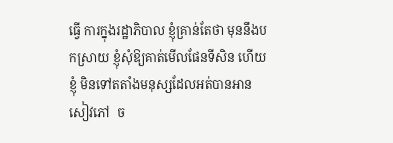ធ្វើ ការក្នុងរដ្ឋាភិបាល ខ្ញុំគ្រាន់តែថា មុននឹងបកស្រាយ ខ្ញុំសុំឱ្យគាត់មើលផែនទីសិន ហើយខ្ញុំ មិនទៅតតាំងមនុស្សដែលអត់បានអានសៀវភៅ  ច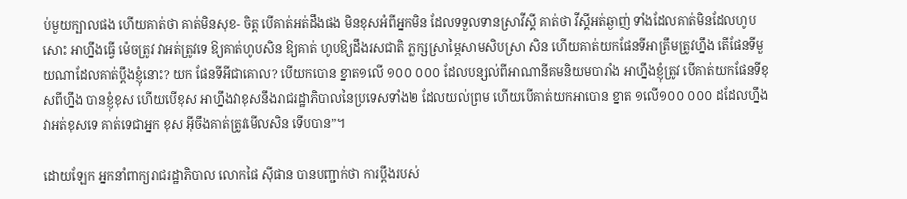ប់មួយក្បាលផង ហើយគាត់ថា គាត់មិនសុខ- ចិត្ត បើគាត់អត់ដឹងផង មិនខុសអំពីអ្នកមិន ដែលទទួលទានស្រាវីស្គី គាត់ថា វីស្គីអត់ឆ្ងាញ់ ទាំងដែលគាត់មិនដែលហូបសោះ អាហ្នឹងធ្វើ ម៉េចត្រូវ វាអត់ត្រូវទេ ឱ្យគាត់ហូបសិន ឱ្យគាត់ ហូបឱ្យដឹងរសជាតិ ភ្លក្សស្រាម្ភៃសាមសិបស្រា សិន ហើយគាត់យកផែនទីអាត្រឹមត្រូវហ្នឹង តើផែនទីមួយណាដែលគាត់ប្តឹងខ្ញុំនោះ? យក ផែនទីអីជាគោល? បើយកបោន ខ្នាត១លើ ១០០ ០០០ ដែលបន្សល់ពីអាណានីគមនិយមបារាំង អាហ្នឹងខ្ញុំត្រូវ បើគាត់យកផែនទីខុសពីហ្នឹង បានខ្ញុំខុស ហើយបើខុស អាហ្នឹងវាខុសនឹងរាជរដ្ឋាភិបាលនៃប្រទេសទាំង២ ដែលយល់ព្រម ហើយបើគាត់យកអាបោន ខ្នាត ១លើ១០០ ០០០ ដដែលហ្នឹង វាអត់ខុសទេ គាត់ទេជាអ្នក ខុស អ៊ីចឹងគាត់ត្រូវមើលសិន ទើបបាន”។

ដោយឡែក អ្នកនាំពាក្យរាជរដ្ឋាភិបាល លោកផៃ ស៊ីផាន បានបញ្ជាក់ថា ការប្តឹងរបស់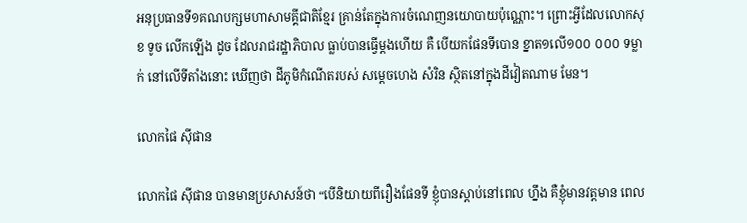អនុប្រធានទី១គណបក្សមហាសាមគ្គីជាតិខ្មែរ គ្រាន់តែក្នុងការចំណេញនយោបាយប៉ុណ្ណោះ។ ព្រោះអ្វីដែលលោកសុខ ទូច លើកឡើង ដូច ដែលរាជរដ្ឋាភិបាល ធ្លាប់បានធ្វើម្តងហើយ គឺ បើយកផែនទីបោន ខ្នាត១លើ១០០ ០០០ ទម្លាក់ នៅលើទីតាំងនោះ ឃើញថា ដីភូមិកំណើតរបស់ សម្តេចហេង សំរិន ស្ថិតនៅក្នុងដីវៀតណាម មែន។

លោកផៃ ស៊ីផាន

លោកផៃ ស៊ីផាន បានមានប្រសាសន៍ថា “បើនិយាយពីរឿងផែនទី ខ្ញុំបានស្តាប់នៅពេល ហ្នឹង គឺខ្ញុំមានវត្តមាន ពេល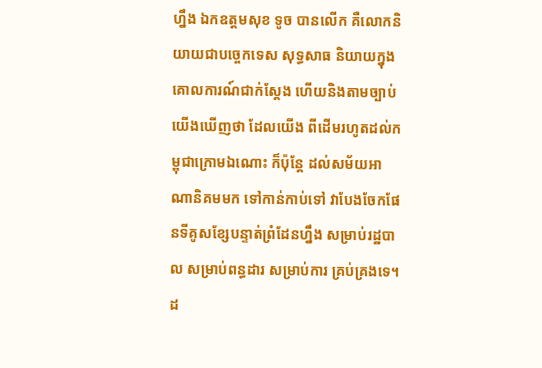ហ្នឹង ឯកឧត្តមសុខ ទូច បានលើក គឺលោកនិយាយជាបច្ចេកទេស សុទ្ធសាធ និយាយក្នុងគោលការណ៍ជាក់ស្តែង ហើយនិងតាមច្បាប់ យើងឃើញថា ដែលយើង ពីដើមរហូតដល់កម្ពុជាក្រោមឯណោះ ក៏ប៉ុន្តែ ដល់សម័យអាណានិគមមក ទៅកាន់កាប់ទៅ វាបែងចែកផែនទីគូសខ្សែបន្ទាត់ព្រំដែនហ្នឹង សម្រាប់រដ្ឋបាល សម្រាប់ពន្ធដារ សម្រាប់ការ គ្រប់គ្រងទេ។ ដ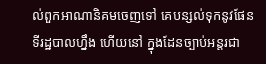ល់ពួកអាណានិគមចេញទៅ គេបន្សល់ទុកនូវផែនទីរដ្ឋបាលហ្នឹង ហើយនៅ ក្នុងដែនច្បាប់អន្តរជា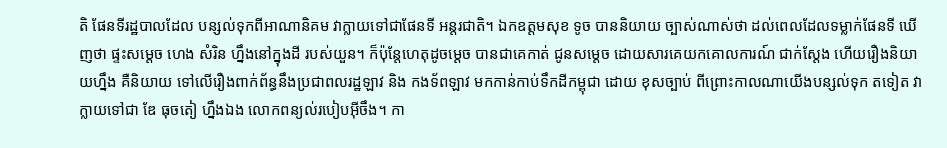តិ ផែនទីរដ្ឋបាលដែល បន្សល់ទុកពីអាណានិគម វាក្លាយទៅជាផែនទី អន្តរជាតិ។ ឯកឧត្តមសុខ ទូច បាននិយាយ ច្បាស់ណាស់ថា ដល់ពេលដែលទម្លាក់ផែនទី ឃើញថា ផ្ទះសម្តេច ហេង សំរិន ហ្នឹងនៅក្នុងដី របស់យួន។ ក៏ប៉ុន្តែហេតុដូចម្តេច បានជាគេកាត់ ជូនសម្តេច ដោយសារគេយកគោលការណ៍ ជាក់ស្តែង ហើយរឿងនិយាយហ្នឹង គឺនិយាយ ទៅលើរឿងពាក់ព័ន្ធនឹងប្រជាពលរដ្ឋឡាវ និង កងទ័ពឡាវ មកកាន់កាប់ទឹកដីកម្ពុជា ដោយ ខុសច្បាប់ ពីព្រោះកាលណាយើងបន្សល់ទុក តទៀត វាក្លាយទៅជា ឌែ ធុចតៀ ហ្នឹងឯង លោកពន្យល់របៀបអ៊ីចឹង។ កា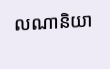លណានិយា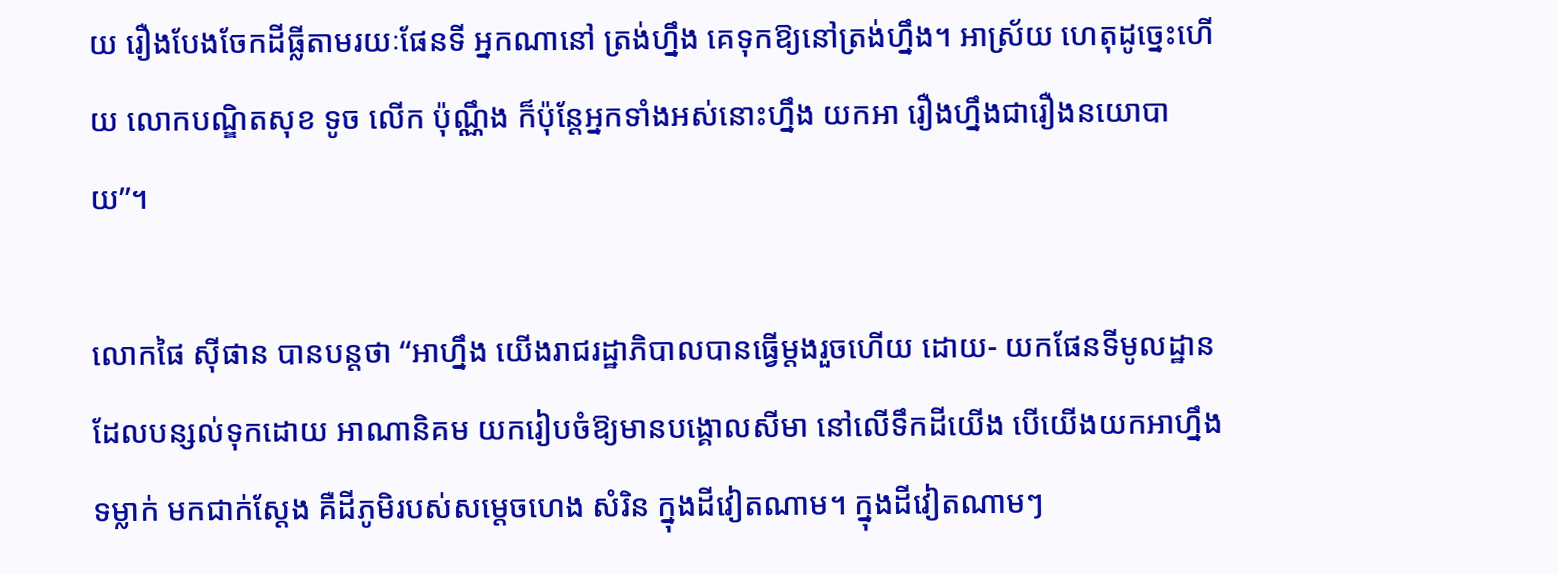យ រឿងបែងចែកដីធ្លីតាមរយៈផែនទី អ្នកណានៅ ត្រង់ហ្នឹង គេទុកឱ្យនៅត្រង់ហ្នឹង។ អាស្រ័យ ហេតុដូច្នេះហើយ លោកបណ្ឌិតសុខ ទូច លើក ប៉ុណ្ណឹង ក៏ប៉ុន្តែអ្នកទាំងអស់នោះហ្នឹង យកអា រឿងហ្នឹងជារឿងនយោបាយ”។

លោកផៃ ស៊ីផាន បានបន្តថា “អាហ្នឹង យើងរាជរដ្ឋាភិបាលបានធ្វើម្តងរួចហើយ ដោយ- យកផែនទីមូលដ្ឋានដែលបន្សល់ទុកដោយ អាណានិគម យករៀបចំឱ្យមានបង្គោលសីមា នៅលើទឹកដីយើង បើយើងយកអាហ្នឹងទម្លាក់ មកជាក់ស្តែង គឺដីភូមិរបស់សម្តេចហេង សំរិន ក្នុងដីវៀតណាម។ ក្នុងដីវៀតណាមៗ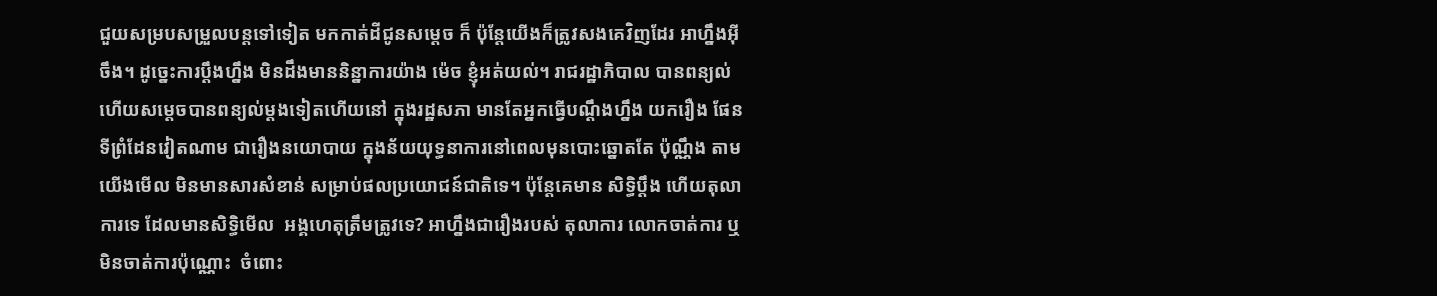ជួយសម្របសម្រួលបន្តទៅទៀត មកកាត់ដីជូនសម្តេច ក៏ ប៉ុន្តែយើងក៏ត្រូវសងគេវិញដែរ អាហ្នឹងអ៊ីចឹង។ ដូច្នេះការប្តឹងហ្នឹង មិនដឹងមាននិន្នាការយ៉ាង ម៉េច ខ្ញុំអត់យល់។ រាជរដ្ឋាភិបាល បានពន្យល់ ហើយសម្តេចបានពន្យល់ម្តងទៀតហើយនៅ ក្នុងរដ្ឋសភា មានតែអ្នកធ្វើបណ្តឹងហ្នឹង យករឿង ផែនទីព្រំដែនវៀតណាម ជារឿងនយោបាយ ក្នុងន័យយុទ្ធនាការនៅពេលមុនបោះឆ្នោតតែ ប៉ុណ្ណឹង តាមយើងមើល មិនមានសារសំខាន់ សម្រាប់ផលប្រយោជន៍ជាតិទេ។ ប៉ុន្តែគេមាន សិទ្ធិប្តឹង ហើយតុលាការទេ ដែលមានសិទ្ធិមើល  អង្គហេតុត្រឹមត្រូវទេ? អាហ្នឹងជារឿងរបស់ តុលាការ លោកចាត់ការ ឬមិនចាត់ការប៉ុណ្ណោះ  ចំពោះ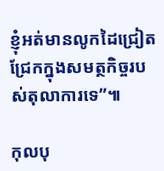ខ្ញុំអត់មានលូកដៃជ្រៀតជ្រែកក្នុងសមត្ថកិច្ចរបស់តុលាការទេ”៕

កុលបុ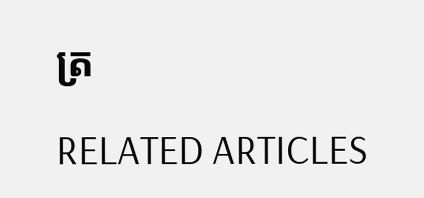ត្រ

RELATED ARTICLES